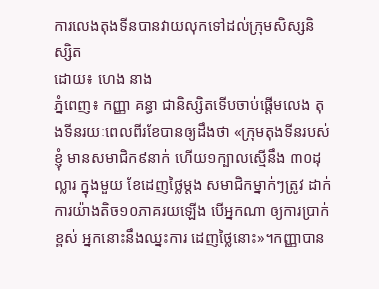ការលេងតុងទីនបានវាយលុកទៅដល់ក្រុមសិស្សនិស្សិត
ដោយ៖ ហេង នាង
ភ្នំពេញ៖ កញ្ញា គន្ធា ជានិស្សិតទើបចាប់ផ្តើមលេង តុងទីនរយៈពេលពីរខែបានឲ្យដឹងថា «ក្រុមតុងទីនរបស់ខ្ញុំ មានសមាជិក៩នាក់ ហើយ១ក្បាលស្មើនឹង ៣០ដុល្លារ ក្នុងមួយ ខែដេញថ្លៃម្តង សមាជិកម្នាក់ៗត្រូវ ដាក់ ការយ៉ាងតិច១០ភាគរយឡើង បើអ្នកណា ឲ្យការប្រាក់ខ្ពស់ អ្នកនោះនឹងឈ្នះការ ដេញថ្លៃនោះ»។កញ្ញាបាន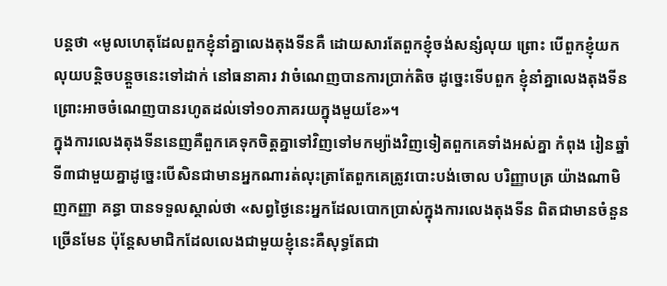បន្តថា «មូលហេតុដែលពួកខ្ញុំនាំគ្នាលេងតុងទីនគឺ ដោយសារតែពួកខ្ញុំចង់សន្សំលុយ ព្រោះ បើពួកខ្ញុំយកលុយបន្តិចបន្តួចនេះទៅដាក់ នៅធនាគារ វាចំណេញបានការប្រាក់តិច ដូច្នេះទើបពួក ខ្ញុំនាំគ្នាលេងតុងទីនព្រោះអាចចំណេញបានរហូតដល់ទៅ១០ភាគរយក្នុងមួយខែ»។
ក្នុងការលេងតុងទីននេញគឺពួកគេទុកចិត្តគ្នាទៅវិញទៅមកម្យ៉ាងវិញទៀតពួកគេទាំងអស់គ្នា កំពុង រៀនឆ្នាំទី៣ជាមួយគ្នាដូច្នេះបើសិនជាមានអ្នកណារត់លុះត្រាតែពួកគេត្រូវបោះបង់ចោល បរិញ្ញាបត្រ យ៉ាងណាមិញកញ្ញា គន្ធា បានទទួលស្គាល់ថា «សព្វថ្ងៃនេះអ្នកដែលបោកប្រាស់ក្នុងការលេងតុងទីន ពិតជាមានចំនួនច្រើនមែន ប៉ុន្ដែសមាជិកដែលលេងជាមួយខ្ញុំនេះគឺសុទ្ធតែជា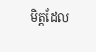មិត្តដែល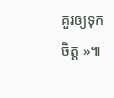គួរឲ្យទុកចិត្ដ »៕